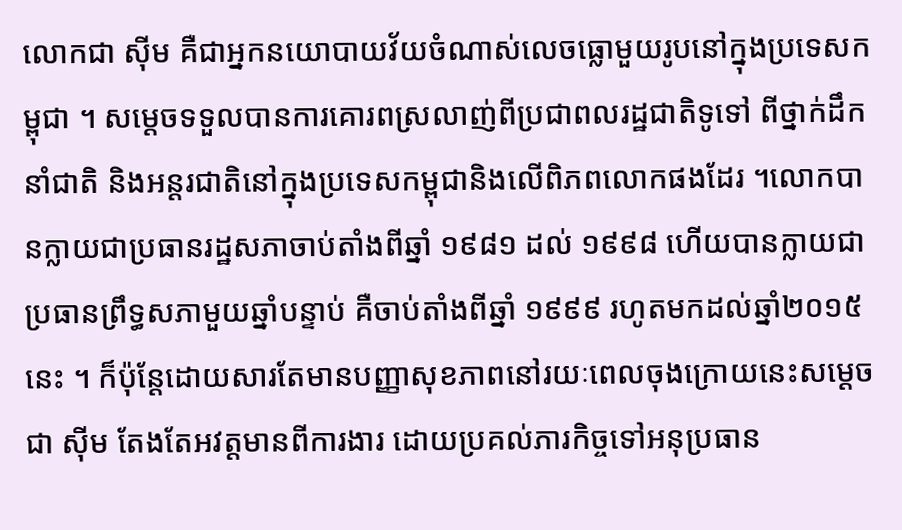លោកជា ស៊ីម គឺជាអ្នកនយោបាយវ័យចំណាស់លេចធ្លោមួយរូបនៅក្នុងប្រទេសកម្ពុជា ។ សម្តេចទទួលបានការគោរពស្រលាញ់ពីប្រជាពលរដ្ឋជាតិទូទៅ ពីថ្នាក់ដឹកនាំជាតិ និងអន្ដរជាតិនៅក្នុងប្រទេសកម្ពុជានិងលើពិភពលោកផងដែរ ។លោកបានក្លាយជាប្រធានរដ្ឋសភាចាប់តាំងពីឆ្នាំ ១៩៨១ ដល់ ១៩៩៨ ហើយបានក្លាយជាប្រធានព្រឹទ្ធសភាមួយឆ្នាំបន្ទាប់ គឺចាប់តាំងពីឆ្នាំ ១៩៩៩ រហូតមកដល់ឆ្នាំ២០១៥នេះ ។ ក៏ប៉ុន្ដែដោយសារតែមានបញ្ញាសុខភាពនៅរយៈពេលចុងក្រោយនេះសម្តេច ជា ស៊ីម តែងតែអវត្ដមានពីការងារ ដោយប្រគល់ភារកិច្ចទៅអនុប្រធាន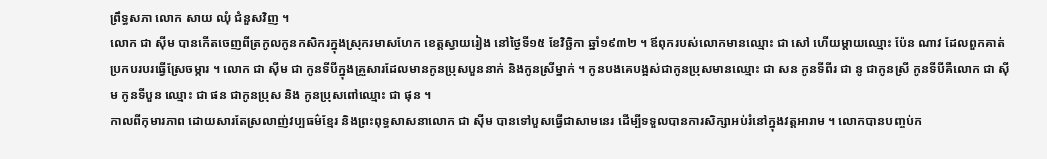ព្រឹទ្ធសភា លោក សាយ ឈុំ ជំនួសវិញ ។
លោក ជា ស៊ីម បានកើតចេញពីត្រកូលកូនកសិករក្នុងស្រុករមាសហែក ខេត្តស្វាយរៀង នៅថ្ងៃទី១៥ ខែវិច្ឆិកា ឆ្នាំ១៩៣២ ។ ឪពុករបស់លោកមានឈ្មោះ ជា សៅ ហើយម្ដាយឈ្មោះ ប៉ែន ណាវ ដែលពួកគាត់ប្រកបរបរធ្វើស្រែចម្ការ ។ លោក ជា ស៊ីម ជា កូនទីបីក្នុងគ្រួសារដែលមានកូនប្រុសបួននាក់ និងកូនស្រីម្នាក់ ។ កូនបងគេបង្អស់ជាកូនប្រុសមានឈ្មោះ ជា សន កូនទីពីរ ជា នូ ជាកូនស្រី កូនទីបីគឺលោក ជា ស៊ីម កូនទីបួន ឈ្មោះ ជា ផន ជាកូនប្រុស និង កូនប្រុសពៅឈ្មោះ ជា ផុន ។
កាលពីកុមារភាព ដោយសារតែស្រលាញ់វប្បធម៌ខ្មែរ និងព្រះពុទ្ធសាសនាលោក ជា ស៊ីម បានទៅបួសធ្វើជាសាមនេរ ដើម្បីទទួលបានការសិក្សាអប់រំនៅក្នុងវត្ដអារាម ។ លោកបានបញ្ចប់ក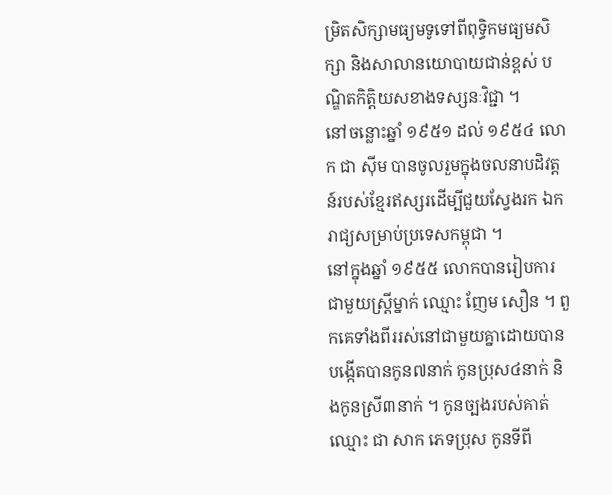ម្រិតសិក្សាមធ្យមទូទៅពីពុទ្ធិកមធ្យមសិក្សា និងសាលានយោបាយជាន់ខ្ពស់ បណ្ឌិតកិត្តិយសខាងទស្សនៈវិជ្ជា ។
នៅចន្លោះឆ្នាំ ១៩៥១ ដល់ ១៩៥៤ លោក ជា ស៊ីម បានចូលរួមក្នុងចលនាបដិវត្ដន៍របស់ខ្មែរឥស្សរដើម្បីជួយស្វែងរក ឯករាជ្យសម្រាប់ប្រទេសកម្ពុជា ។
នៅក្នុងឆ្នាំ ១៩៥៥ លោកបានរៀបការជាមួយស្ដ្រីម្នាក់ ឈ្មោះ ញែម សឿន ។ ពួកគេទាំងពីររស់នៅជាមួយគ្នាដោយបានបង្កើតបានកូន៧នាក់ កូនប្រុស៤នាក់ និងកូនស្រី៣នាក់ ។ កូនច្បងរបស់គាត់ឈ្មោះ ជា សាក ភេទប្រុស កូនទីពី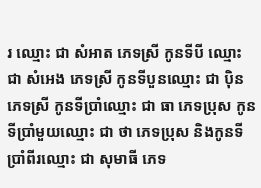រ ឈ្មោះ ជា សំអាត ភេទស្រី កូនទីបី ឈ្មោះ ជា សំអេង ភេទស្រី កូនទីបួនឈ្មោះ ជា ប៉ិន ភេទស្រី កូនទីប្រាំឈ្មោះ ជា ធា ភេទប្រុស កូនទីប្រាំមួយឈ្មោះ ជា ថា ភេទប្រុស និងកូនទីប្រាំពីរឈ្មោះ ជា សុមាធី ភេទ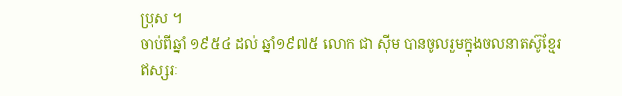ប្រុស ។
ចាប់ពីឆ្នាំ ១៩៥៤ ដល់ ឆ្នាំ១៩៧៥ លោក ជា ស៊ីម បានចូលរួមក្នុងចលនាតស៊ូខ្មែរឥស្សរៈ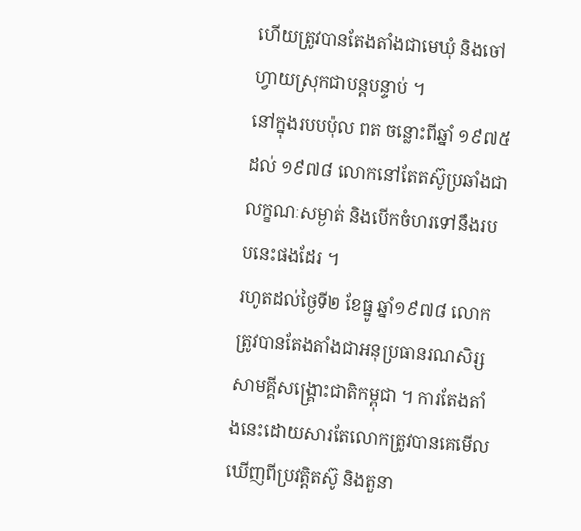ហើយត្រូវបានតែងតាំងជាមេឃុំ និងចៅហ្វាយស្រុកជាបន្ដបន្ទាប់ ។
នៅក្នុងរបបប៉ុល ពត ចន្លោះពីឆ្នាំ ១៩៧៥ ដល់ ១៩៧៨ លោកនៅតែតស៊ូប្រឆាំងជាលក្ខណៈសម្ងាត់ និងបើកចំហរទៅនឹងរបបនេះផងដែរ ។
រហូតដល់ថ្ងៃទី២ ខែធ្នូ ឆ្នាំ១៩៧៨ លោកត្រូវបានតែងតាំងជាអនុប្រធានរណសិរ្សសាមគ្គីសង្គ្រោះជាតិកម្ពុជា ។ ការតែងតាំងនេះដោយសារតែលោកត្រូវបានគេមើលឃើញពីប្រវត្តិតស៊ូ និងតួនា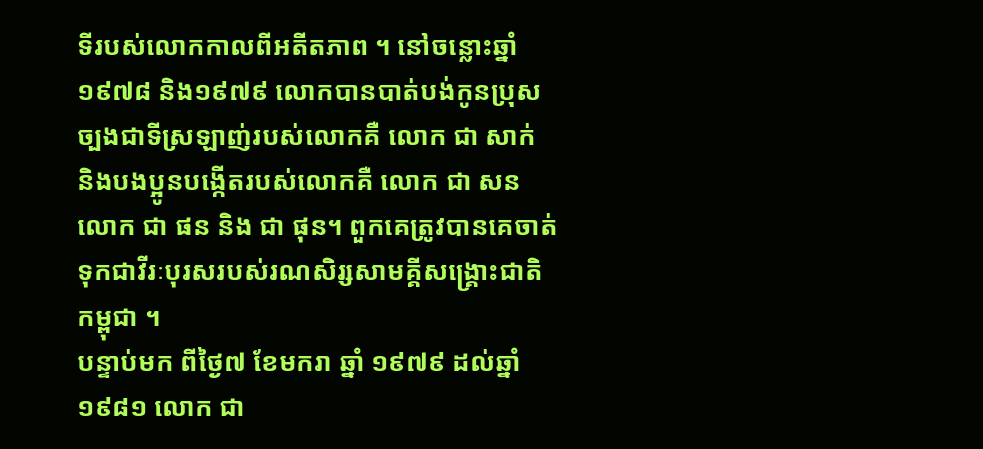ទីរបស់លោកកាលពីអតីតភាព ។ នៅចន្លោះឆ្នាំ១៩៧៨ និង១៩៧៩ លោកបានបាត់បង់កូនប្រុសច្បងជាទីស្រឡាញ់របស់លោកគឺ លោក ជា សាក់ និងបងប្អូនបង្កើតរបស់លោកគឺ លោក ជា សន លោក ជា ផន និង ជា ផុន។ ពួកគេត្រូវបានគេចាត់ទុកជាវីរៈបុរសរបស់រណសិរ្សសាមគ្គីសង្គ្រោះជាតិ កម្ពុជា ។
បន្ទាប់មក ពីថ្ងៃ៧ ខែមករា ឆ្នាំ ១៩៧៩ ដល់ឆ្នាំ១៩៨១ លោក ជា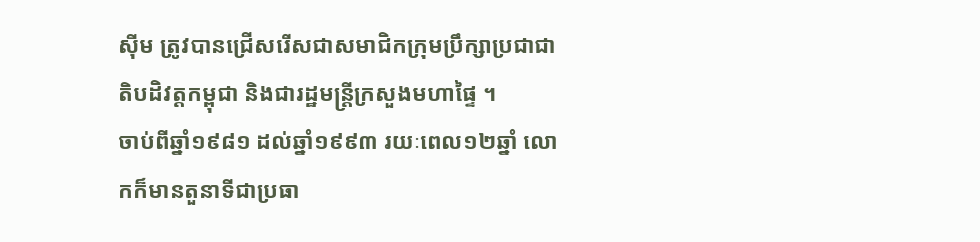ស៊ីម ត្រូវបានជ្រើសរើសជាសមាជិកក្រុមប្រឹក្សាប្រជាជាតិបដិវត្តកម្ពុជា និងជារដ្ឋមន្ដ្រីក្រសួងមហាផ្ទៃ ។
ចាប់ពីឆ្នាំ១៩៨១ ដល់ឆ្នាំ១៩៩៣ រយៈពេល១២ឆ្នាំ លោកក៏មានតួនាទីជាប្រធា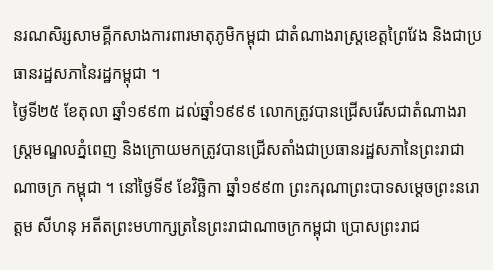នរណសិរ្សសាមគ្គីកសាងការពារមាតុភូមិកម្ពុជា ជាតំណាងរាស្ដ្រខេត្ដព្រៃវែង និងជាប្រធានរដ្ឋសភានៃរដ្ឋកម្ពុជា ។
ថ្ងៃទី២៥ ខែតុលា ឆ្នាំ១៩៩៣ ដល់ឆ្នាំ១៩៩៩ លោកត្រូវបានជ្រើសរើសជាតំណាងរាស្ដ្រមណ្ឌលភ្នំពេញ និងក្រោយមកត្រូវបានជ្រើសតាំងជាប្រធានរដ្ឋសភានៃព្រះរាជាណាចក្រ កម្ពុជា ។ នៅថ្ងៃទី៩ ខែវិច្ឆិកា ឆ្នាំ១៩៩៣ ព្រះករុណាព្រះបាទសម្ដេចព្រះនរោត្ដម សីហនុ អតីតព្រះមហាក្សត្រនៃព្រះរាជាណាចក្រកម្ពុជា ប្រោសព្រះរាជ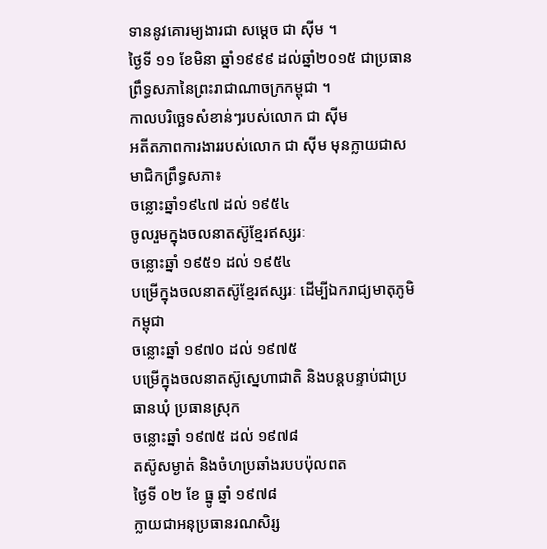ទាននូវគោរម្យងារជា សម្ដេច ជា ស៊ីម ។
ថ្ងៃទី ១១ ខែមិនា ឆ្នាំ១៩៩៩ ដល់ឆ្នាំ២០១៥ ជាប្រធានព្រឹទ្ធសភានៃព្រះរាជាណាចក្រកម្ពុជា ។
កាលបរិច្ឆេទសំខាន់ៗរបស់លោក ជា ស៊ីម
អតីតភាពការងាររបស់លោក ជា ស៊ីម មុនក្លាយជាសមាជិកព្រឹទ្ធសភា៖
ចន្លោះឆ្នាំ១៩៤៧ ដល់ ១៩៥៤
ចូលរួមក្នុងចលនាតស៊ូខ្មែរឥស្សរៈ
ចន្លោះឆ្នាំ ១៩៥១ ដល់ ១៩៥៤
បម្រើក្នុងចលនាតស៊ូខ្មែរឥស្សរៈ ដើម្បីឯករាជ្យមាតុភូមិកម្ពុជា
ចន្លោះឆ្នាំ ១៩៧០ ដល់ ១៩៧៥
បម្រើក្នុងចលនាតស៊ូស្នេហាជាតិ និងបន្ដបន្ទាប់ជាប្រធានឃុំ ប្រធានស្រុក
ចន្លោះឆ្នាំ ១៩៧៥ ដល់ ១៩៧៨
តស៊ូសម្ងាត់ និងចំហប្រឆាំងរបបប៉ុលពត
ថ្ងៃទី ០២ ខែ ធ្នូ ឆ្នាំ ១៩៧៨
ក្លាយជាអនុប្រធានរណសិរ្ស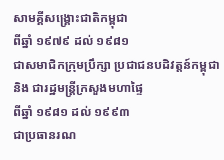សាមគ្គីសង្គ្រោះជាតិកម្ពុជា
ពីឆ្នាំ ១៩៧៩ ដល់ ១៩៨១
ជាសមាជិកក្រុមប្រឹក្សា ប្រជាជនបដិវត្ដន៍កម្ពុជា និង ជារដ្ឋមន្ដ្រីក្រសួងមហាផ្ទៃ
ពីឆ្នាំ ១៩៨១ ដល់ ១៩៩៣
ជាប្រធានរណ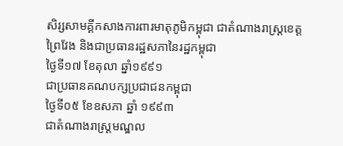សិរ្សសាមគ្គីកសាងការពារមាតុភូមិកម្ពុជា ជាតំណាងរាស្ដ្រខេត្តព្រៃវែង និងជាប្រធានរដ្ឋសភានៃរដ្ឋកម្ពុជា
ថ្ងៃទី១៧ ខែតុលា ឆ្នាំ១៩៩១
ជាប្រធានគណបក្សប្រជាជនកម្ពុជា
ថ្ងៃទី០៥ ខែឧសភា ឆ្នាំ ១៩៩៣
ជាតំណាងរាស្ដ្រមណ្ឌល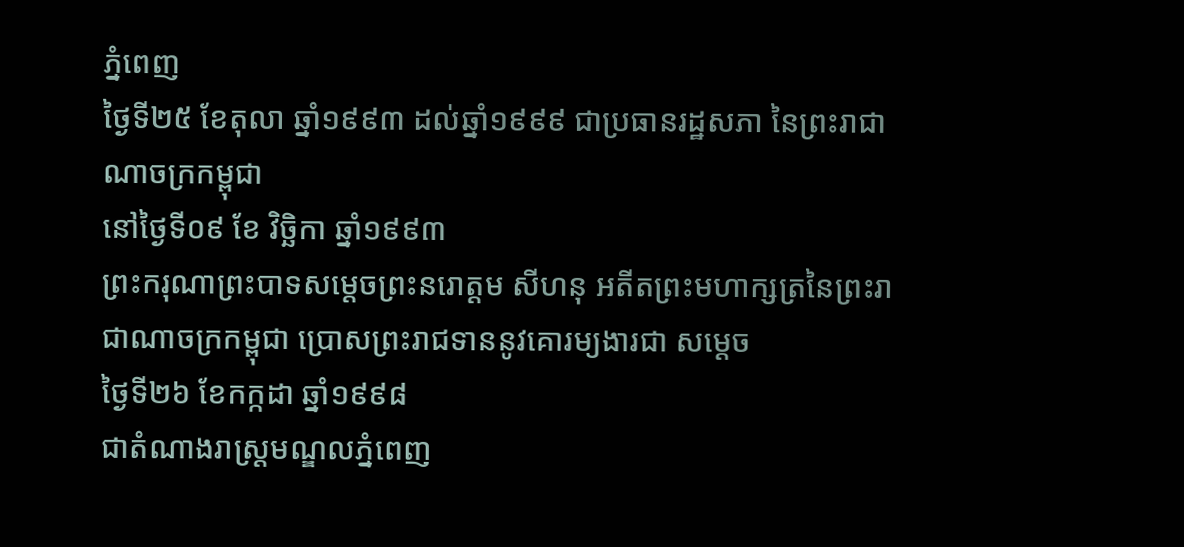ភ្នំពេញ
ថ្ងៃទី២៥ ខែតុលា ឆ្នាំ១៩៩៣ ដល់ឆ្នាំ១៩៩៩ ជាប្រធានរដ្ឋសភា នៃព្រះរាជាណាចក្រកម្ពុជា
នៅថ្ងៃទី០៩ ខែ វិច្ឆិកា ឆ្នាំ១៩៩៣
ព្រះករុណាព្រះបាទសម្ដេចព្រះនរោត្ដម សីហនុ អតីតព្រះមហាក្សត្រនៃព្រះរាជាណាចក្រកម្ពុជា ប្រោសព្រះរាជទាននូវគោរម្យងារជា សម្ដេច
ថ្ងៃទី២៦ ខែកក្កដា ឆ្នាំ១៩៩៨
ជាតំណាងរាស្ដ្រមណ្ឌលភ្នំពេញ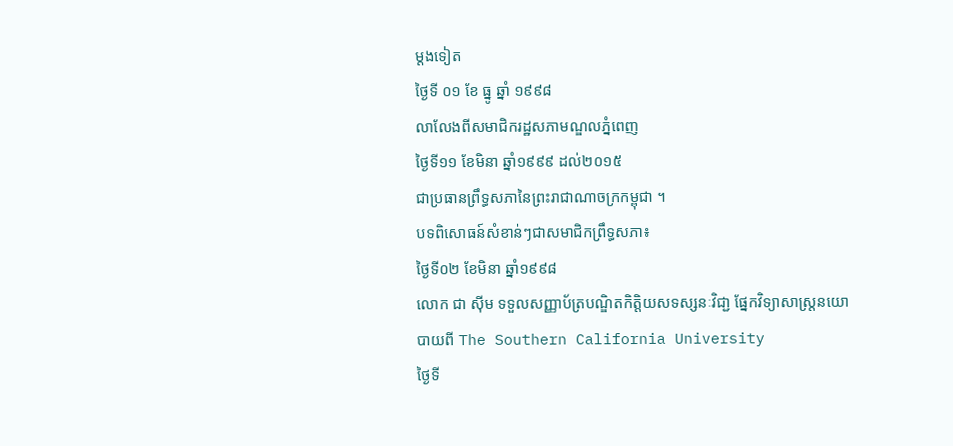ម្ដងទៀត
ថ្ងៃទី ០១ ខែ ធ្នូ ឆ្នាំ ១៩៩៨
លាលែងពីសមាជិករដ្ឋសភាមណ្ឌលភ្នំពេញ
ថ្ងៃទី១១ ខែមិនា ឆ្នាំ១៩៩៩ ដល់២០១៥
ជាប្រធានព្រឹទ្ធសភានៃព្រះរាជាណាចក្រកម្ពុជា ។
បទពិសោធន៍សំខាន់ៗជាសមាជិកព្រឹទ្ធសភា៖
ថ្ងៃទី០២ ខែមិនា ឆ្នាំ១៩៩៨
លោក ជា ស៊ីម ទទួលសញ្ញាប័ត្របណ្ឌិតកិត្តិយសទស្សនៈវិជា្ជ ផ្នែកវិទ្យាសាស្ដ្រនយោបាយពី The Southern California University
ថ្ងៃទី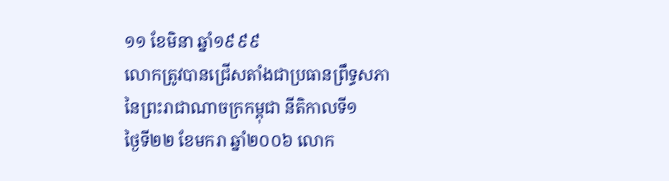១១ ខែមិនា ឆ្នាំ១៩៩៩
លោកត្រូវបានជ្រើសតាំងជាប្រធានព្រឹទ្ធសភានៃព្រះរាជាណាចក្រកម្ពុជា នីតិកាលទី១
ថ្ងៃទី២២ ខែមករា ឆ្នាំ២០០៦ លោក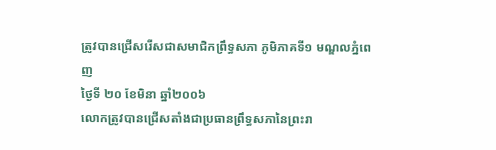ត្រូវបានជ្រើសរើសជាសមាជិកព្រឹទ្ធសភា ភូមិភាគទី១ មណ្ឌលភ្នំពេញ
ថ្ងៃទី ២០ ខែមិនា ឆ្នាំ២០០៦
លោកត្រូវបានជ្រើសតាំងជាប្រធានព្រឹទ្ធសភានៃព្រះរា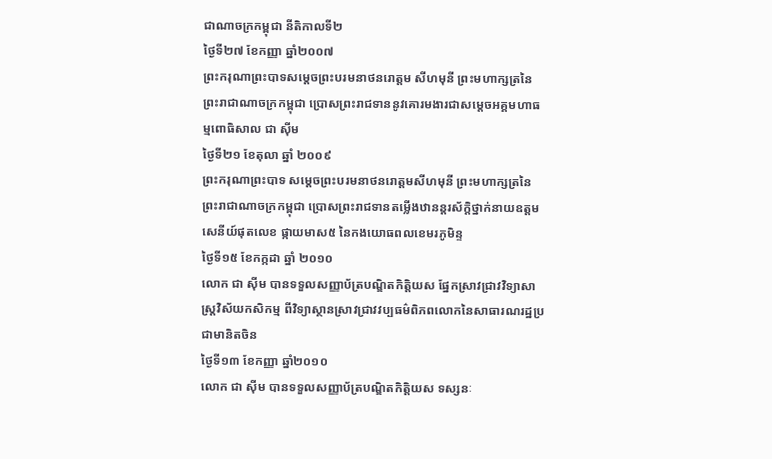ជាណាចក្រកម្ពុជា នីតិកាលទី២
ថ្ងៃទី២៧ ខែកញ្ញា ឆ្នាំ២០០៧
ព្រះករុណាព្រះបាទសម្ដេចព្រះបរមនាថនរោត្តម សីហមុនី ព្រះមហាក្សត្រនៃព្រះរាជាណាចក្រកម្ពុជា ប្រោសព្រះរាជទាននូវគោរមងារជាសម្ដេចអគ្គមហាធម្មពោធិសាល ជា ស៊ីម
ថ្ងៃទី២១ ខែតុលា ឆ្នាំ ២០០៩
ព្រះករុណាព្រះបាទ សម្ដេចព្រះបរមនាថនរោត្តមសីហមុនី ព្រះមហាក្សត្រនៃព្រះរាជាណាចក្រកម្ពុជា ប្រោសព្រះរាជទានតម្លើងឋានន្ដរស័ក្ដិថ្នាក់នាយឧត្ដមសេនីយ៍ផុតលេខ ផ្កាយមាស៥ នៃកងយោធពលខេមរភូមិន្ទ
ថ្ងៃទី១៥ ខែកក្កដា ឆ្នាំ ២០១០
លោក ជា ស៊ីម បានទទួលសញ្ញាប័ត្របណ្ឌិតកិត្តិយស ផ្នែកស្រាវជ្រាវវិទ្យាសាស្ដ្រវិស័យកសិកម្ម ពីវិទ្យាស្ថានស្រាវជ្រាវវប្បធម៌ពិភពលោកនៃសាធារណរដ្ឋប្រជាមានិតចិន
ថ្ងៃទី១៣ ខែកញ្ញា ឆ្នាំ២០១០
លោក ជា ស៊ីម បានទទួលសញ្ញាប័ត្របណ្ឌិតកិត្តិយស ទស្សនៈ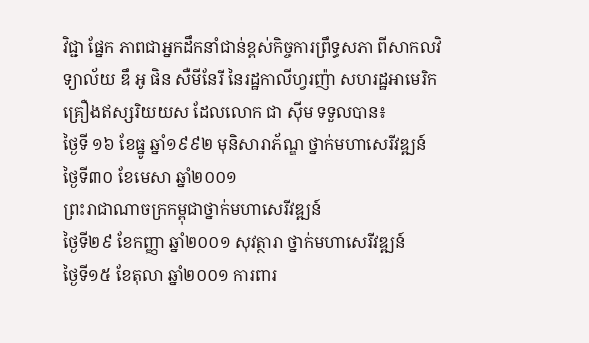វិជ្ជា ផ្នែក ភាពជាអ្នកដឹកនាំជាន់ខ្ពស់កិច្ចការព្រឹទ្ធសភា ពីសាកលវិទ្យាល័យ ឌឹ អូ ផិន សឺមីនែរី នៃរដ្ឋកាលីហ្វរញ៉ា សហរដ្ឋអាមេរិក
គ្រឿងឥស្សរិយយស ដែលលោក ជា ស៊ីម ទទួលបាន៖
ថ្ងៃទី ១៦ ខែធ្នូ ឆ្នាំ១៩៩២ មុនិសារាភ័ណ្ឌ ថ្នាក់មហាសេរីវឌ្ឍន៍
ថ្ងៃទី៣០ ខែមេសា ឆ្នាំ២០០១
ព្រះរាជាណាចក្រកម្ពុជាថ្នាក់មហាសេរីវឌ្ឍន៍
ថ្ងៃទី២៩ ខែកញ្ញា ឆ្នាំ២០០១ សុវត្ថារា ថ្នាក់មហាសេរីវឌ្ឍន៍
ថ្ងៃទី១៥ ខែតុលា ឆ្នាំ២០០១ ការពារ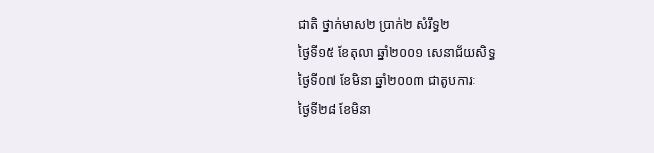ជាតិ ថ្នាក់មាស២ ប្រាក់២ សំរឹទ្ធ២
ថ្ងៃទី១៥ ខែតុលា ឆ្នាំ២០០១ សេនាជ័យសិទ្ធ
ថ្ងៃទី០៧ ខែមិនា ឆ្នាំ២០០៣ ជាតូបការៈ
ថ្ងៃទី២៨ ខែមិនា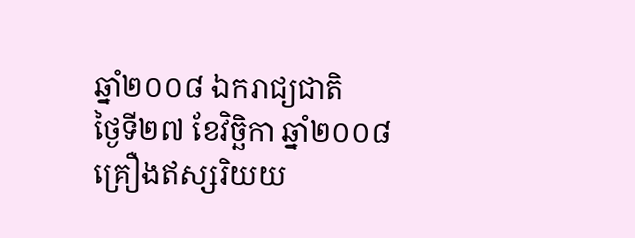ឆ្នាំ២០០៨ ឯករាជ្យជាតិ
ថ្ងៃទី២៧ ខែវិច្ឆិកា ឆ្នាំ២០០៨
គ្រឿងឥស្សរិយយ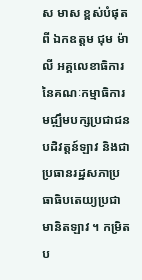ស មាស ខ្ពស់បំផុតពី ឯកឧត្តម ជុម ម៉ាលី អគ្គលេខាធិការនៃគណៈកម្មាធិការមជ្ឍឹមបក្សប្រជាជនបដិវត្តន៍ឡាវ និងជាប្រធានរដ្ឋសភាប្រធាធិបតេយ្យប្រជាមានិតឡាវ ។ កម្រិតប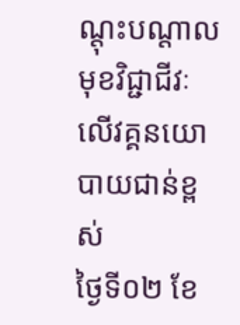ណ្ដុះបណ្ដាលមុខវិជ្ជាជីវៈ លើវគ្គនយោបាយជាន់ខ្ពស់
ថ្ងៃទី០២ ខែ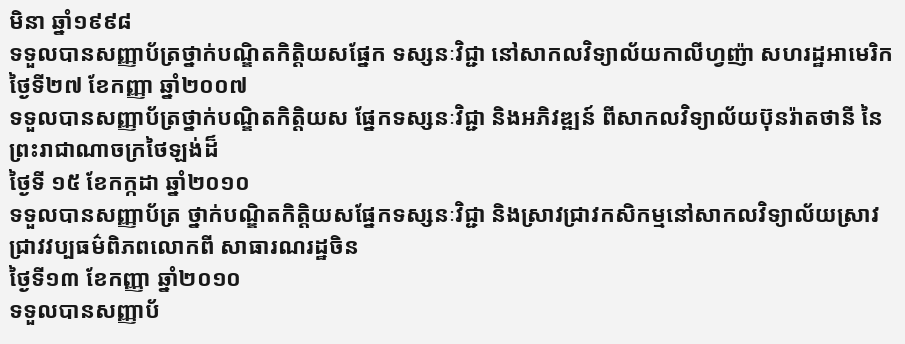មិនា ឆ្នាំ១៩៩៨
ទទួលបានសញ្ញាប័ត្រថ្នាក់បណ្ឌិតកិត្តិយសផ្នែក ទស្សនៈវិជ្ជា នៅសាកលវិទ្យាល័យកាលីហ្វញ៉ា សហរដ្ឋអាមេរិក
ថ្ងៃទី២៧ ខែកញ្ញា ឆ្នាំ២០០៧
ទទួលបានសញ្ញាប័ត្រថ្នាក់បណ្ឌិតកិត្តិយស ផ្នែកទស្សនៈវិជ្ជា និងអភិវឌ្ឍន៍ ពីសាកលវិទ្យាល័យប៊ុនរ៉ាតថានី នៃព្រះរាជាណាចក្រថៃឡង់ដ៏
ថ្ងៃទី ១៥ ខែកក្កដា ឆ្នាំ២០១០
ទទួលបានសញ្ញាប័ត្រ ថ្នាក់បណ្ឌិតកិត្តិយសផ្នែកទស្សនៈវិជ្ជា និងស្រាវជ្រាវកសិកម្មនៅសាកលវិទ្យាល័យស្រាវជ្រាវវប្បធម៌ពិភពលោកពី សាធារណរដ្ឋចិន
ថ្ងៃទី១៣ ខែកញ្ញា ឆ្នាំ២០១០
ទទួលបានសញ្ញាប័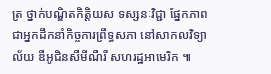ត្រ ថ្នាក់បណ្ឌិតកិត្តិយស ទស្សនៈវិជ្ជា ផ្នែកភាពជាអ្នកដឹកនាំកិច្ចការព្រឹទ្ធសភា នៅសាកលវិទ្យាល័យ ឌឺអូជិនសឺមីណឺរឺ សហរដ្ឋអាមេរិក ៕